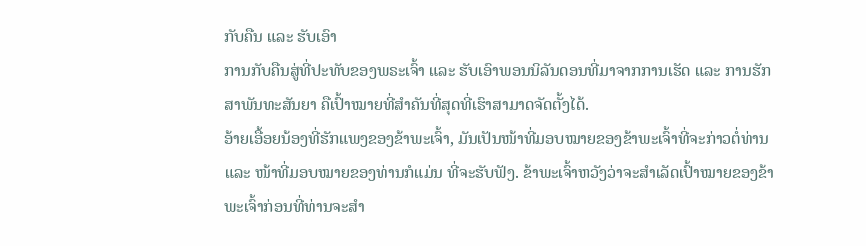ກັບຄືນ ແລະ ຮັບເອົາ
ການກັບຄືນສູ່ທີ່ປະທັບຂອງພຣະເຈົ້າ ແລະ ຮັບເອົາພອນນິລັນດອນທີ່ມາຈາກການເຮັດ ແລະ ການຮັກສາພັນທະສັນຍາ ຄືເປົ້າໝາຍທີ່ສຳຄັນທີ່ສຸດທີ່ເຮົາສາມາດຈັດຕັ້ງໄດ້.
ອ້າຍເອື້ອຍນ້ອງທີ່ຮັກແພງຂອງຂ້າພະເຈົ້າ, ມັນເປັນໜ້າທີ່ມອບໝາຍຂອງຂ້າພະເຈົ້າທີ່ຈະກ່າວຕໍ່ທ່ານ ແລະ ໜ້າທີ່ມອບໝາຍຂອງທ່ານກໍແມ່ນ ທີ່ຈະຮັບຟັງ. ຂ້າພະເຈົ້າຫວັງວ່າຈະສຳເລັດເປົ້າໝາຍຂອງຂ້າພະເຈົ້າກ່ອນທີ່ທ່ານຈະສຳ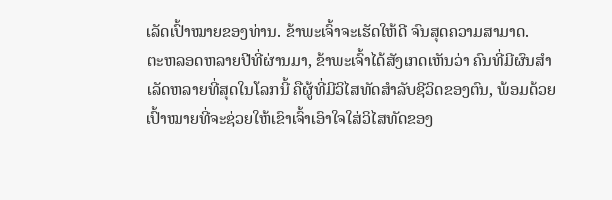ເລັດເປົ້າໝາຍຂອງທ່ານ. ຂ້າພະເຈົ້າຈະເຮັດໃຫ້ດີ ຈົນສຸດຄວາມສາມາດ.
ຕະຫລອດຫລາຍປີທີ່ຜ່ານມາ, ຂ້າພະເຈົ້າໄດ້ສັງເກດເຫັນວ່າ ຄົນທີ່ມີຜົນສຳເລັດຫລາຍທີ່ສຸດໃນໂລກນີ້ ຄືຜູ້ທີ່ມີວິໄສທັດສຳລັບຊີວິດຂອງຕົນ, ພ້ອມດ້ວຍເປົ້າໝາຍທີ່ຈະຊ່ວຍໃຫ້ເຂົາເຈົ້າເອົາໃຈໃສ່ວິໄສທັດຂອງ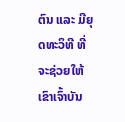ຕົນ ແລະ ມີຍຸດທະວິທີ ທີ່ຈະຊ່ວຍໃຫ້ເຂົາເຈົ້າບັນ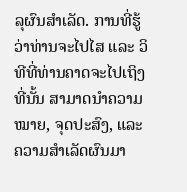ລຸຜົນສຳເລັດ. ການທີ່ຮູ້ວ່າທ່ານຈະໄປໄສ ແລະ ວິທີທີ່ທ່ານຄາດຈະໄປເຖິງທີ່ນັ້ນ ສາມາດນຳຄວາມໝາຍ, ຈຸດປະສົງ, ແລະ ຄວາມສຳເລັດຜົນມາ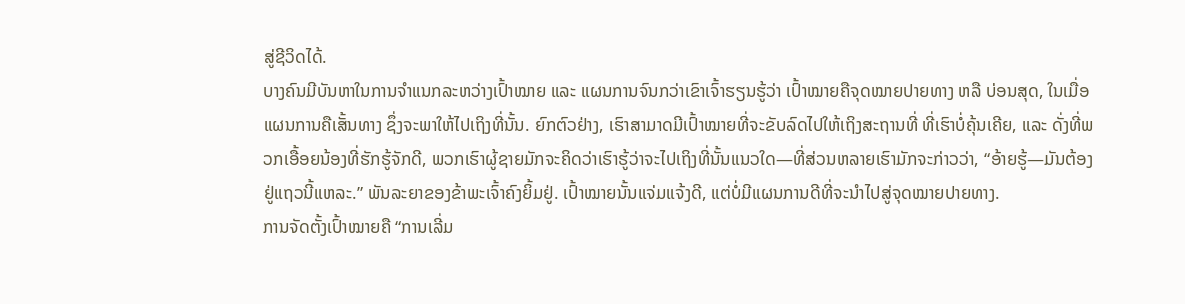ສູ່ຊີວິດໄດ້.
ບາງຄົນມີບັນຫາໃນການຈຳແນກລະຫວ່າງເປົ້າໝາຍ ແລະ ແຜນການຈົນກວ່າເຂົາເຈົ້າຮຽນຮູ້ວ່າ ເປົ້າໝາຍຄືຈຸດໝາຍປາຍທາງ ຫລື ບ່ອນສຸດ, ໃນເມື່ອ ແຜນການຄືເສັ້ນທາງ ຊຶ່ງຈະພາໃຫ້ໄປເຖິງທີ່ນັ້ນ. ຍົກຕົວຢ່າງ, ເຮົາສາມາດມີເປົ້າໝາຍທີ່ຈະຂັບລົດໄປໃຫ້ເຖິງສະຖານທີ່ ທີ່ເຮົາບໍ່ຄຸ້ນເຄີຍ, ແລະ ດັ່ງທີ່ພວກເອື້ອຍນ້ອງທີ່ຮັກຮູ້ຈັກດີ, ພວກເຮົາຜູ້ຊາຍມັກຈະຄິດວ່າເຮົາຮູ້ວ່າຈະໄປເຖິງທີ່ນັ້ນແນວໃດ—ທີ່ສ່ວນຫລາຍເຮົາມັກຈະກ່າວວ່າ, “ອ້າຍຮູ້—ມັນຕ້ອງຢູ່ແຖວນີ້ແຫລະ.” ພັນລະຍາຂອງຂ້າພະເຈົ້າຄົງຍິ້ມຢູ່. ເປົ້າໝາຍນັ້ນແຈ່ມແຈ້ງດີ, ແຕ່ບໍ່ມີແຜນການດີທີ່ຈະນຳໄປສູ່ຈຸດໝາຍປາຍທາງ.
ການຈັດຕັ້ງເປົ້າໝາຍຄື “ການເລີ່ມ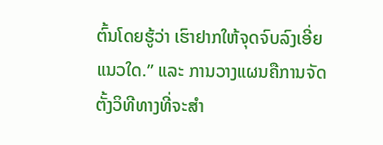ຕົ້ນໂດຍຮູ້ວ່າ ເຮົາຢາກໃຫ້ຈຸດຈົບລົງເອີ່ຍແນວໃດ.” ແລະ ການວາງແຜນຄືການຈັດຕັ້ງວິທີທາງທີ່ຈະສຳ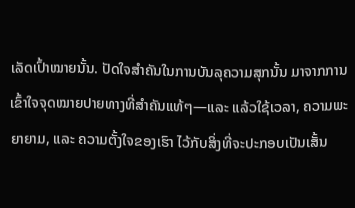ເລັດເປົ້າໝາຍນັ້ນ. ປັດໃຈສຳຄັນໃນການບັນລຸຄວາມສຸກນັ້ນ ມາຈາກການເຂົ້າໃຈຈຸດໝາຍປາຍທາງທີ່ສຳຄັນແທ້ໆ—ແລະ ແລ້ວໃຊ້ເວລາ, ຄວາມພະຍາຍາມ, ແລະ ຄວາມຕັ້ງໃຈຂອງເຮົາ ໄວ້ກັບສິ່ງທີ່ຈະປະກອບເປັນເສັ້ນ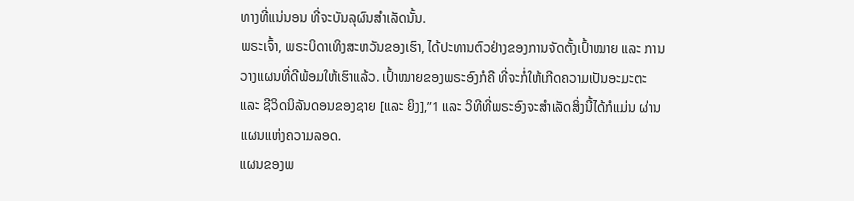ທາງທີ່ແນ່ນອນ ທີ່ຈະບັນລຸຜົນສຳເລັດນັ້ນ.
ພຣະເຈົ້າ, ພຣະບິດາເທິງສະຫວັນຂອງເຮົາ, ໄດ້ປະທານຕົວຢ່າງຂອງການຈັດຕັ້ງເປົ້າໝາຍ ແລະ ການວາງແຜນທີ່ດີພ້ອມໃຫ້ເຮົາແລ້ວ. ເປົ້າໝາຍຂອງພຣະອົງກໍຄື ທີ່ຈະກໍ່ໃຫ້ເກີດຄວາມເປັນອະມະຕະ ແລະ ຊີວິດນິລັນດອນຂອງຊາຍ [ແລະ ຍິງ],”1 ແລະ ວິທີທີ່ພຣະອົງຈະສຳເລັດສິ່ງນີ້ໄດ້ກໍແມ່ນ ຜ່ານແຜນແຫ່ງຄວາມລອດ.
ແຜນຂອງພ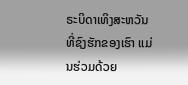ຣະບິດາເທິງສະຫວັນທີ່ຊົງຮັກຂອງເຮົາ ແມ່ນຮ່ວມດ້ວຍ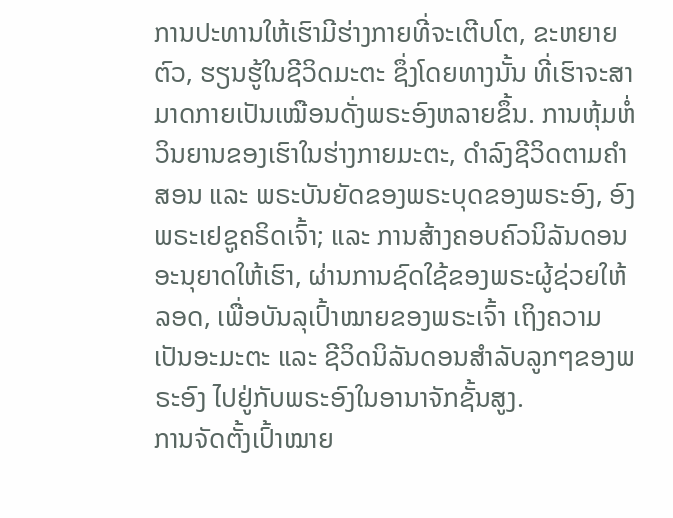ການປະທານໃຫ້ເຮົາມີຮ່າງກາຍທີ່ຈະເຕີບໂຕ, ຂະຫຍາຍຕົວ, ຮຽນຮູ້ໃນຊີວິດມະຕະ ຊຶ່ງໂດຍທາງນັ້ນ ທີ່ເຮົາຈະສາມາດກາຍເປັນເໝືອນດັ່ງພຣະອົງຫລາຍຂຶ້ນ. ການຫຸ້ມຫໍ່ວິນຍານຂອງເຮົາໃນຮ່າງກາຍມະຕະ, ດຳລົງຊີວິດຕາມຄຳສອນ ແລະ ພຣະບັນຍັດຂອງພຣະບຸດຂອງພຣະອົງ, ອົງພຣະເຢຊູຄຣິດເຈົ້າ; ແລະ ການສ້າງຄອບຄົວນິລັນດອນ ອະນຸຍາດໃຫ້ເຮົາ, ຜ່ານການຊົດໃຊ້ຂອງພຣະຜູ້ຊ່ວຍໃຫ້ລອດ, ເພື່ອບັນລຸເປົ້າໝາຍຂອງພຣະເຈົ້າ ເຖິງຄວາມເປັນອະມະຕະ ແລະ ຊີວິດນິລັນດອນສຳລັບລູກໆຂອງພຣະອົງ ໄປຢູ່ກັບພຣະອົງໃນອານາຈັກຊັ້ນສູງ.
ການຈັດຕັ້ງເປົ້າໝາຍ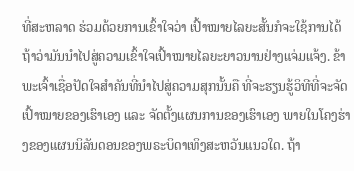ທີ່ສະຫລາດ ຮ່ວມດ້ວຍການເຂົ້າໃຈວ່າ ເປົ້າໝາຍໄລຍະສັ້ນກໍຈະໃຊ້ການໄດ້ ຖ້າວ່າມັນນຳໄປສູ່ຄວາມເຂົ້າໃຈເປົ້າໝາຍໄລຍະຍາວນານຢ່າງແຈ່ມແຈ້ງ. ຂ້າພະເຈົ້າເຊື່ອປັດໃຈສຳຄັນທີ່ນຳໄປສູ່ຄວາມສຸກນັ້ນຄື ທີ່ຈະຮຽນຮູ້ວິທີທີ່ຈະຈັດເປົ້າໝາຍຂອງເຮົາເອງ ແລະ ຈັດຕັ້ງແຜນການຂອງເຮົາເອງ ພາຍໃນໂຄງຮ່າງຂອງແຜນນິລັນດອນຂອງພຣະບິດາເທິງສະຫວັນແນວໃດ. ຖ້າ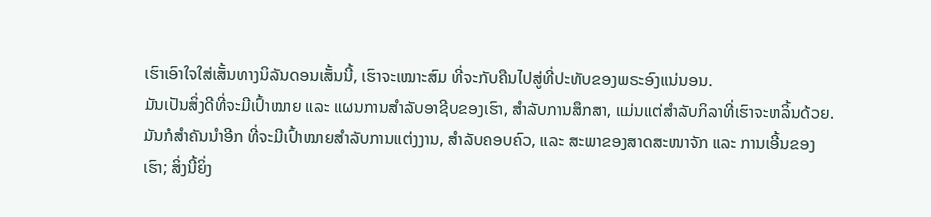ເຮົາເອົາໃຈໃສ່ເສັ້ນທາງນິລັນດອນເສັ້ນນີ້, ເຮົາຈະເໝາະສົມ ທີ່ຈະກັບຄືນໄປສູ່ທີ່ປະທັບຂອງພຣະອົງແນ່ນອນ.
ມັນເປັນສິ່ງດີທີ່ຈະມີເປົ້າໝາຍ ແລະ ແຜນການສຳລັບອາຊີບຂອງເຮົາ, ສຳລັບການສຶກສາ, ແມ່ນແຕ່ສຳລັບກິລາທີ່ເຮົາຈະຫລິ້ນດ້ວຍ. ມັນກໍສຳຄັນນຳອີກ ທີ່ຈະມີເປົ້າໝາຍສຳລັບການແຕ່ງງານ, ສຳລັບຄອບຄົວ, ແລະ ສະພາຂອງສາດສະໜາຈັກ ແລະ ການເອີ້ນຂອງເຮົາ; ສິ່ງນີ້ຍິ່ງ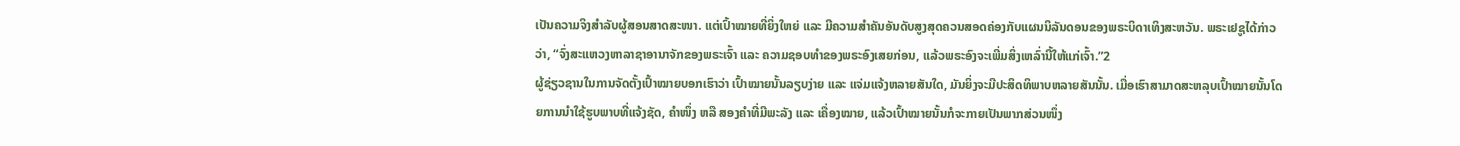ເປັນຄວາມຈິງສຳລັບຜູ້ສອນສາດສະໜາ. ແຕ່ເປົ້າໝາຍທີ່ຍິ່ງໃຫຍ່ ແລະ ມີຄວາມສຳຄັນອັນດັບສູງສຸດຄວນສອດຄ່ອງກັບແຜນນິລັນດອນຂອງພຣະບິດາເທິງສະຫວັນ. ພຣະເຢຊູໄດ້ກ່າວວ່າ, “ຈົ່ງສະແຫວງຫາລາຊາອານາຈັກຂອງພຣະເຈົ້າ ແລະ ຄວາມຊອບທຳຂອງພຣະອົງເສຍກ່ອນ, ແລ້ວພຣະອົງຈະເພີ່ມສິ່ງເຫລົ່ານີ້ໃຫ້ແກ່ເຈົ້າ.”2
ຜູ້ຊ່ຽວຊານໃນການຈັດຕັ້ງເປົ້າໝາຍບອກເຮົາວ່າ ເປົ້າໝາຍນັ້ນລຽບງ່າຍ ແລະ ແຈ່ມແຈ້ງຫລາຍສັນໃດ, ມັນຍິ່ງຈະມີປະສິດທິພາບຫລາຍສັນນັ້ນ. ເມື່ອເຮົາສາມາດສະຫລຸບເປົ້າໝາຍນັ້ນໂດຍການນຳໃຊ້ຮູບພາບທີ່ແຈ້ງຊັດ, ຄຳໜຶ່ງ ຫລື ສອງຄຳທີ່ມີພະລັງ ແລະ ເຄື່ອງໝາຍ, ແລ້ວເປົ້າໝາຍນັ້ນກໍຈະກາຍເປັນພາກສ່ວນໜຶ່ງ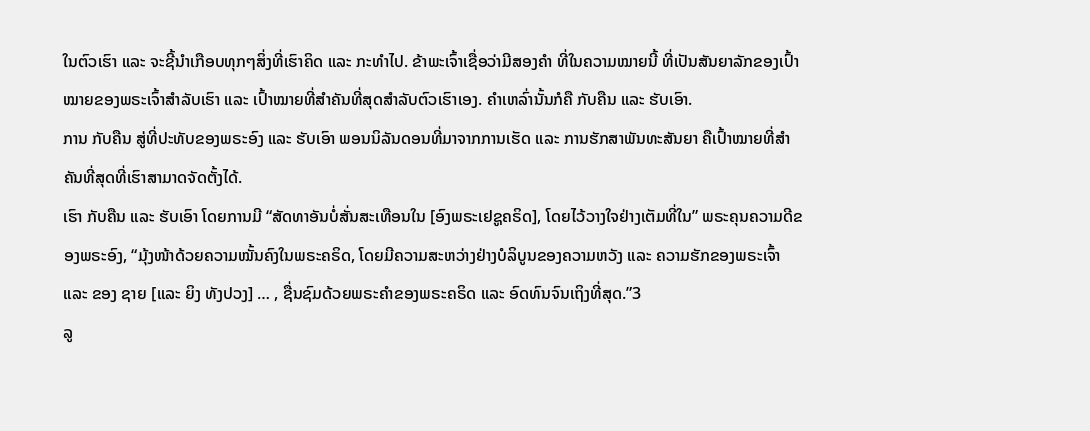ໃນຕົວເຮົາ ແລະ ຈະຊີ້ນຳເກືອບທຸກໆສິ່ງທີ່ເຮົາຄິດ ແລະ ກະທຳໄປ. ຂ້າພະເຈົ້າເຊື່ອວ່າມີສອງຄຳ ທີ່ໃນຄວາມໝາຍນີ້ ທີ່ເປັນສັນຍາລັກຂອງເປົ້າໝາຍຂອງພຣະເຈົ້າສຳລັບເຮົາ ແລະ ເປົ້າໝາຍທີ່ສຳຄັນທີ່ສຸດສຳລັບຕົວເຮົາເອງ. ຄຳເຫລົ່ານັ້ນກໍຄື ກັບຄືນ ແລະ ຮັບເອົາ.
ການ ກັບຄືນ ສູ່ທີ່ປະທັບຂອງພຣະອົງ ແລະ ຮັບເອົາ ພອນນິລັນດອນທີ່ມາຈາກການເຮັດ ແລະ ການຮັກສາພັນທະສັນຍາ ຄືເປົ້າໝາຍທີ່ສຳຄັນທີ່ສຸດທີ່ເຮົາສາມາດຈັດຕັ້ງໄດ້.
ເຮົາ ກັບຄືນ ແລະ ຮັບເອົາ ໂດຍການມີ “ສັດທາອັນບໍ່ສັ່ນສະເທືອນໃນ [ອົງພຣະເຢຊູຄຣິດ], ໂດຍໄວ້ວາງໃຈຢ່າງເຕັມທີ່ໃນ” ພຣະຄຸນຄວາມດີຂອງພຣະອົງ, “ມຸ້ງໜ້າດ້ວຍຄວາມໝັ້ນຄົງໃນພຣະຄຣິດ, ໂດຍມີຄວາມສະຫວ່າງຢ່າງບໍລິບູນຂອງຄວາມຫວັງ ແລະ ຄວາມຮັກຂອງພຣະເຈົ້າ ແລະ ຂອງ ຊາຍ [ແລະ ຍິງ ທັງປວງ] … , ຊື່ນຊົມດ້ວຍພຣະຄຳຂອງພຣະຄຣິດ ແລະ ອົດທົນຈົນເຖິງທີ່ສຸດ.”3
ລູ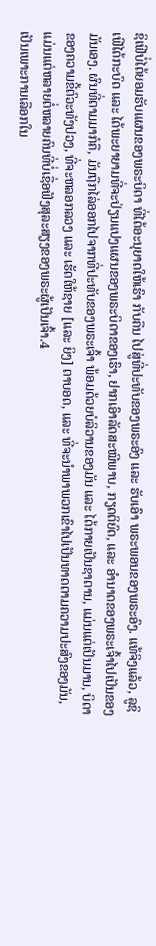ຊິເຟີບໍ່ໄດ້ຍອມຮັບແຜນຂອງພຣະບິດາ ທີ່ໄດ້ອະນຸຍາດໃຫ້ເຮົາ ກັບຄືນ ໄປສູ່ທີ່ປະທັບຂອງພຣະອົງ ແລະ ຮັບເອົາ ພຣະພອນຂອງພຣະອົງ. ແທ້ຈິງແລ້ວ, ລູຊິເຟີໄດ້ກະບົດ ແລະ ໄດ້ພະຍາຍາມທີ່ຈະປ່ຽນແປງແຜນຂອງພຣະບິດາຂອງເຮົາ, ຢາກເອົາລັດສະໝີພາບ, ກຽດຕິຍົດ, ແລະ ອຳນາດຂອງພຣະເຈົ້າໄປເປັນຂອງມັນເອງ. ຜົນທີ່ຕາມມາກໍຄື, ມັນຖືກໄລ່ອອກໄປຈາກທີ່ປະທັບຂອງພຣະເຈົ້າ ພ້ອມດ້ວຍບໍລິວານຂອງມັນ ແລະ ໄດ້ກາຍເປັນຊາຕານ, ແມ່ນແຕ່ເປັນມານ, ບິດາຂອງຄວາມຂີ້ຕົວະທັງປວງ, ທີ່ຈະຫລອກລວງ ແລະ ເຮັດໃຫ້ຊາຍ [ແລະ ຍິງ] ຕາບອດ, ແລະ ທີ່ຈະນຳພາພວກເຂົາໄປເປັນທາດຕາມຄວາມປະສົງຂອງມັນ, ແມ່ນແຕ່ຫລາຍຕໍ່ຫລາຍຄົນທີ່ບໍ່ເຊື່ອຟັງສຸລະສຽງຂອງພຣະຜູ້ເປັນເຈົ້າ.4
ເປັນເພາະການເລືອກໃນ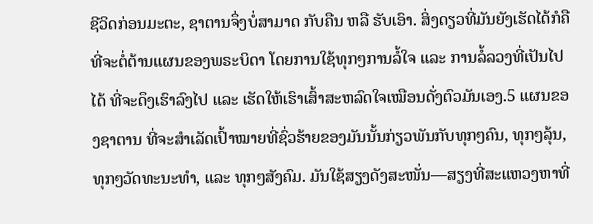ຊີວິດກ່ອນມະຕະ, ຊາຕານຈຶ່ງບໍ່ສາມາດ ກັບຄືນ ຫລື ຮັບເອົາ. ສິ່ງດຽວທີ່ມັນຍັງເຮັດໄດ້ກໍຄື ທີ່ຈະຕໍ່ຕ້ານແຜນຂອງພຣະບິດາ ໂດຍການໃຊ້ທຸກໆການລໍ້ໃຈ ແລະ ການລໍ້ລວງທີ່ເປັນໄປໄດ້ ທີ່ຈະດຶງເຮົາລົງໄປ ແລະ ເຮັດໃຫ້ເຮົາເສົ້າສະຫລົດໃຈເໝືອນດັ່ງຕົວມັນເອງ.5 ແຜນຂອງຊາຕານ ທີ່ຈະສຳເລັດເປົ້າໝາຍທີ່ຊົ່ວຮ້າຍຂອງມັນນັ້ນກ່ຽວພັນກັບທຸກໆຄົນ, ທຸກໆລຸ້ນ, ທຸກໆວັດທະນະທຳ, ແລະ ທຸກໆສັງຄົມ. ມັນໃຊ້ສຽງດັງສະໜັ່ນ—ສຽງທີ່ສະແຫວງຫາທີ່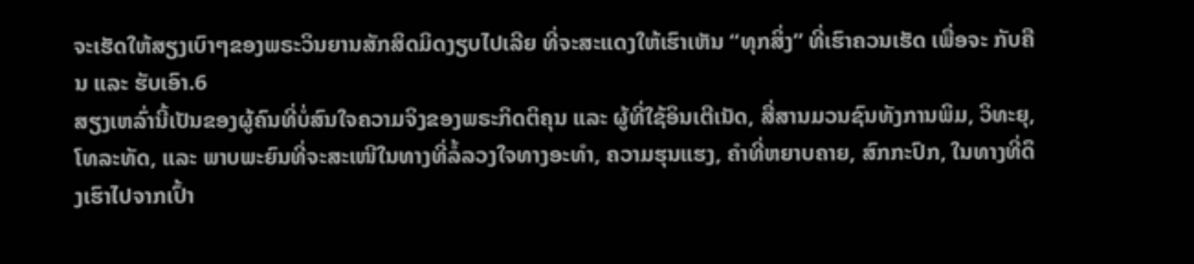ຈະເຮັດໃຫ້ສຽງເບົາໆຂອງພຣະວິນຍານສັກສິດມິດງຽບໄປເລີຍ ທີ່ຈະສະແດງໃຫ້ເຮົາເຫັນ “ທຸກສິ່ງ” ທີ່ເຮົາຄວນເຮັດ ເພື່ອຈະ ກັບຄືນ ແລະ ຮັບເອົາ.6
ສຽງເຫລົ່ານີ້ເປັນຂອງຜູ້ຄົນທີ່ບໍ່ສົນໃຈຄວາມຈິງຂອງພຣະກິດຕິຄຸນ ແລະ ຜູ້ທີ່ໃຊ້ອິນເຕີເນັດ, ສື່ສານມວນຊົນທັງການພິມ, ວິທະຍຸ, ໂທລະທັດ, ແລະ ພາບພະຍົນທີ່ຈະສະເໜີໃນທາງທີ່ລໍ້ລວງໃຈທາງອະທຳ, ຄວາມຮຸນແຮງ, ຄຳທີ່ຫຍາບຄາຍ, ສົກກະປົກ, ໃນທາງທີ່ດຶງເຮົາໄປຈາກເປົ້າ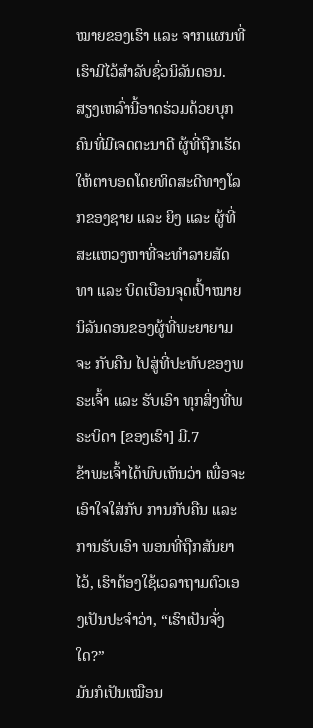ໝາຍຂອງເຮົາ ແລະ ຈາກແຜນທີ່ເຮົາມີໄວ້ສຳລັບຊົ່ວນິລັນດອນ.
ສຽງເຫລົ່ານີ້ອາດຮ່ວມດ້ວຍບຸກຄົນທີ່ມີເຈດຕະນາດີ ຜູ້ທີ່ຖືກເຮັດໃຫ້ຕາບອດໂດຍທິດສະດີທາງໂລກຂອງຊາຍ ແລະ ຍິງ ແລະ ຜູ້ທີ່ສະແຫວງຫາທີ່ຈະທຳລາຍສັດທາ ແລະ ບິດເບືອນຈຸດເປົ້າໝາຍນິລັນດອນຂອງຜູ້ທີ່ພະຍາຍາມຈະ ກັບຄືນ ໄປສູ່ທີ່ປະທັບຂອງພຣະເຈົ້າ ແລະ ຮັບເອົາ ທຸກສິ່ງທີ່ພຣະບິດາ [ຂອງເຮົາ] ມີ.7
ຂ້າພະເຈົ້າໄດ້ພົບເຫັນວ່າ ເພື່ອຈະເອົາໃຈໃສ່ກັບ ການກັບຄືນ ແລະ ການຮັບເອົາ ພອນທີ່ຖືກສັນຍາໄວ້, ເຮົາຕ້ອງໃຊ້ເວລາຖາມຕົວເອງເປັນປະຈຳວ່າ, “ເຮົາເປັນຈັ່ງໃດ?”
ມັນກໍເປັນເໝືອນ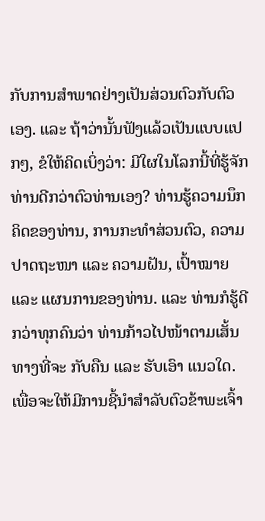ກັບການສຳພາດຢ່າງເປັນສ່ວນຕົວກັບຕົວເອງ. ແລະ ຖ້າວ່ານັ້ນຟັງແລ້ວເປັນແບບແປກໆ, ຂໍໃຫ້ຄິດເບິ່ງວ່າ: ມີໃຜໃນໂລກນີ້ທີ່ຮູ້ຈັກທ່ານດີກວ່າຕົວທ່ານເອງ? ທ່ານຮູ້ຄວາມນຶກຄິດຂອງທ່ານ, ການກະທຳສ່ວນຕົວ, ຄວາມປາດຖະໜາ ແລະ ຄວາມຝັນ, ເປົ້າໝາຍ ແລະ ແຜນການຂອງທ່ານ. ແລະ ທ່ານກໍຮູ້ດີກວ່າທຸກຄົນວ່າ ທ່ານກ້າວໄປໜ້າຕາມເສັ້ນທາງທີ່ຈະ ກັບຄືນ ແລະ ຮັບເອົາ ແນວໃດ.
ເພື່ອຈະໃຫ້ມີການຊີ້ນຳສຳລັບຕົວຂ້າພະເຈົ້າ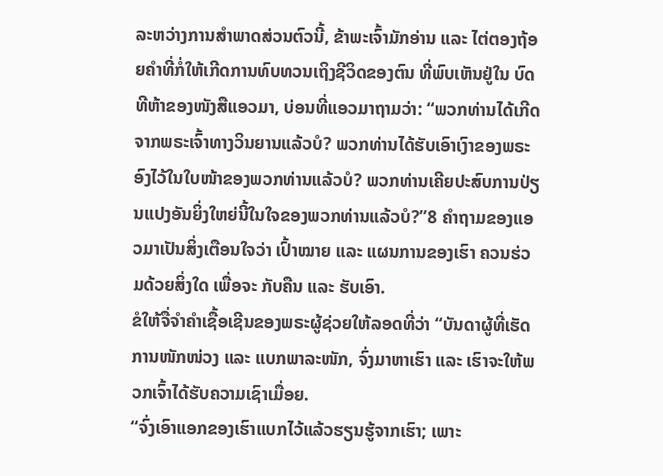ລະຫວ່າງການສຳພາດສ່ວນຕົວນີ້, ຂ້າພະເຈົ້າມັກອ່ານ ແລະ ໄຕ່ຕອງຖ້ອຍຄຳທີ່ກໍ່ໃຫ້ເກີດການທົບທວນເຖິງຊີວິດຂອງຕົນ ທີ່ພົບເຫັນຢູ່ໃນ ບົດທີຫ້າຂອງໜັງສືແອວມາ, ບ່ອນທີ່ແອວມາຖາມວ່າ: “ພວກທ່ານໄດ້ເກີດຈາກພຣະເຈົ້າທາງວິນຍານແລ້ວບໍ? ພວກທ່ານໄດ້ຮັບເອົາເງົາຂອງພຣະອົງໄວ້ໃນໃບໜ້າຂອງພວກທ່ານແລ້ວບໍ? ພວກທ່ານເຄີຍປະສົບການປ່ຽນແປງອັນຍິ່ງໃຫຍ່ນີ້ໃນໃຈຂອງພວກທ່ານແລ້ວບໍ?”8 ຄຳຖາມຂອງແອວມາເປັນສິ່ງເຕືອນໃຈວ່າ ເປົ້າໝາຍ ແລະ ແຜນການຂອງເຮົາ ຄວນຮ່ວມດ້ວຍສິ່ງໃດ ເພື່ອຈະ ກັບຄືນ ແລະ ຮັບເອົາ.
ຂໍໃຫ້ຈື່ຈຳຄຳເຊື້ອເຊີນຂອງພຣະຜູ້ຊ່ວຍໃຫ້ລອດທີ່ວ່າ “ບັນດາຜູ້ທີ່ເຮັດການໜັກໜ່ວງ ແລະ ແບກພາລະໜັກ, ຈົ່ງມາຫາເຮົາ ແລະ ເຮົາຈະໃຫ້ພວກເຈົ້າໄດ້ຮັບຄວາມເຊົາເມື່ອຍ.
“ຈົ່ງເອົາແອກຂອງເຮົາແບກໄວ້ແລ້ວຮຽນຮູ້ຈາກເຮົາ; ເພາະ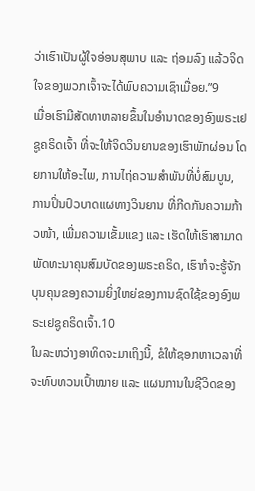ວ່າເຮົາເປັນຜູ້ໃຈອ່ອນສຸພາບ ແລະ ຖ່ອມລົງ ແລ້ວຈິດໃຈຂອງພວກເຈົ້າຈະໄດ້ພົບຄວາມເຊົາເມື່ອຍ.”9
ເມື່ອເຮົາມີສັດທາຫລາຍຂຶ້ນໃນອຳນາດຂອງອົງພຣະເຢຊູຄຣິດເຈົ້າ ທີ່ຈະໃຫ້ຈິດວິນຍານຂອງເຮົາພັກຜ່ອນ ໂດຍການໃຫ້ອະໄພ, ການໄຖ່ຄວາມສຳພັນທີ່ບໍ່ສົມບູນ, ການປິ່ນປົວບາດແຜທາງວິນຍານ ທີ່ກີດກັນຄວາມກ້າວໜ້າ, ເພີ່ມຄວາມເຂັ້ມແຂງ ແລະ ເຮັດໃຫ້ເຮົາສາມາດພັດທະນາຄຸນສົມບັດຂອງພຣະຄຣິດ, ເຮົາກໍຈະຮູ້ຈັກບຸນຄຸນຂອງຄວາມຍິ່ງໃຫຍ່ຂອງການຊົດໃຊ້ຂອງອົງພຣະເຢຊູຄຣິດເຈົ້າ.10
ໃນລະຫວ່າງອາທິດຈະມາເຖິງນີ້, ຂໍໃຫ້ຊອກຫາເວລາທີ່ຈະທົບທວນເປົ້າໝາຍ ແລະ ແຜນການໃນຊີວິດຂອງ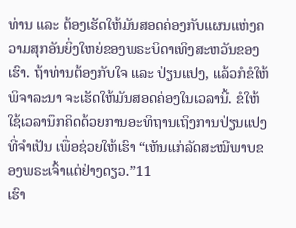ທ່ານ ແລະ ຕ້ອງເຮັດໃຫ້ມັນສອດຄ່ອງກັບແຜນແຫ່ງຄວາມສຸກອັນຍິ່ງໃຫຍ່ຂອງພຣະບິດາເທິງສະຫວັນຂອງເຮົາ. ຖ້າທ່ານຕ້ອງກັບໃຈ ແລະ ປ່ຽນແປງ, ແລ້ວກໍຂໍໃຫ້ພິຈາລະນາ ຈະເຮັດໃຫ້ມັນສອດຄ່ອງໃນເວລານີ້. ຂໍໃຫ້ໃຊ້ເວລານຶກຄິດດ້ວຍການອະທິຖານເຖິງການປ່ຽນແປງທີ່ຈຳເປັນ ເພື່ອຊ່ວຍໃຫ້ເຮົາ “ເຫັນແກ່ລັດສະໝີພາບຂອງພຣະເຈົ້າແຕ່ຢ່າງດຽວ.”11
ເຮົາ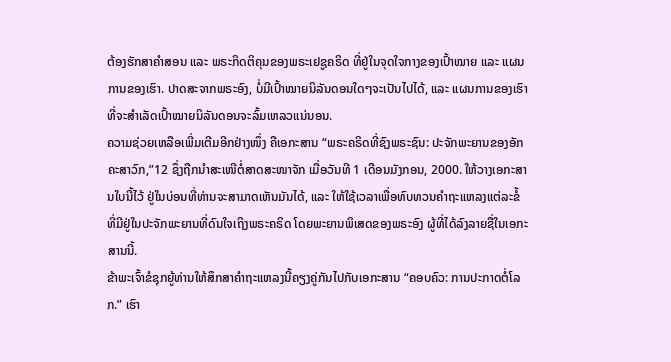ຕ້ອງຮັກສາຄຳສອນ ແລະ ພຣະກິດຕິຄຸນຂອງພຣະເຢຊູຄຣິດ ທີ່ຢູ່ໃນຈຸດໃຈກາງຂອງເປົ້າໝາຍ ແລະ ແຜນການຂອງເຮົາ. ປາດສະຈາກພຣະອົງ, ບໍ່ມີເປົ້າໝາຍນິລັນດອນໃດໆຈະເປັນໄປໄດ້, ແລະ ແຜນການຂອງເຮົາທີ່ຈະສຳເລັດເປົ້າໝາຍນິລັນດອນຈະລົ້ມເຫລວແນ່ນອນ.
ຄວາມຊ່ວຍເຫລືອເພີ່ມເຕີມອີກຢ່າງໜຶ່ງ ຄືເອກະສານ “ພຣະຄຣິດທີ່ຊົງພຣະຊົນ: ປະຈັກພະຍານຂອງອັກຄະສາວົກ,”12 ຊຶ່ງຖືກນຳສະເໜີຕໍ່ສາດສະໜາຈັກ ເມື່ອວັນທີ 1 ເດືອນມັງກອນ, 2000. ໃຫ້ວາງເອກະສານໃບນີ້ໄວ້ ຢູ່ໃນບ່ອນທີ່ທ່ານຈະສາມາດເຫັນມັນໄດ້, ແລະ ໃຫ້ໃຊ້ເວລາເພື່ອທົບທວນຄຳຖະແຫລງແຕ່ລະຂໍ້ ທີ່ມີຢູ່ໃນປະຈັກພະຍານທີ່ດົນໃຈເຖິງພຣະຄຣິດ ໂດຍພະຍານພິເສດຂອງພຣະອົງ ຜູ້ທີ່ໄດ້ລົງລາຍຊື່ໃນເອກະສານນີ້.
ຂ້າພະເຈົ້າຂໍຊຸກຍູ້ທ່ານໃຫ້ສຶກສາຄຳຖະແຫລງນີ້ຄຽງຄູ່ກັນໄປກັບເອກະສານ “ຄອບຄົວ: ການປະກາດຕໍ່ໂລກ.” ເຮົາ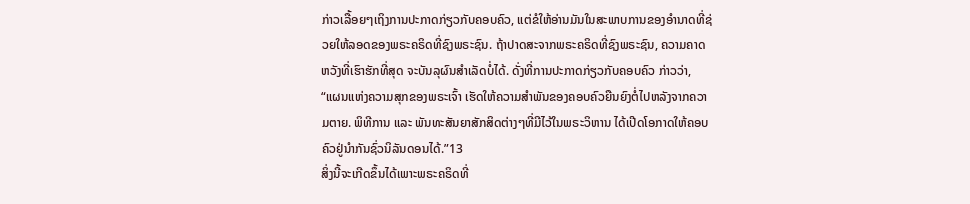ກ່າວເລື້ອຍໆເຖິງການປະກາດກ່ຽວກັບຄອບຄົວ, ແຕ່ຂໍໃຫ້ອ່ານມັນໃນສະພາບການຂອງອຳນາດທີ່ຊ່ວຍໃຫ້ລອດຂອງພຣະຄຣິດທີ່ຊົງພຣະຊົນ. ຖ້າປາດສະຈາກພຣະຄຣິດທີ່ຊົງພຣະຊົນ, ຄວາມຄາດຫວັງທີ່ເຮົາຮັກທີ່ສຸດ ຈະບັນລຸຜົນສຳເລັດບໍ່ໄດ້. ດັ່ງທີ່ການປະກາດກ່ຽວກັບຄອບຄົວ ກ່າວວ່າ, “ແຜນແຫ່ງຄວາມສຸກຂອງພຣະເຈົ້າ ເຮັດໃຫ້ຄວາມສຳພັນຂອງຄອບຄົວຍືນຍົງຕໍ່ໄປຫລັງຈາກຄວາມຕາຍ. ພິທີການ ແລະ ພັນທະສັນຍາສັກສິດຕ່າງໆທີ່ມີໄວ້ໃນພຣະວິຫານ ໄດ້ເປີດໂອກາດໃຫ້ຄອບຄົວຢູ່ນຳກັນຊົ່ວນິລັນດອນໄດ້.”13
ສິ່ງນີ້ຈະເກີດຂຶ້ນໄດ້ເພາະພຣະຄຣິດທີ່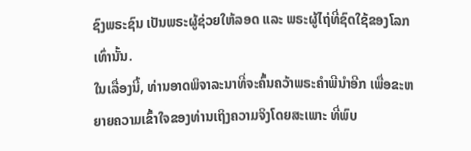ຊົງພຣະຊົນ ເປັນພຣະຜູ້ຊ່ວຍໃຫ້ລອດ ແລະ ພຣະຜູ້ໄຖ່ທີ່ຊົດໃຊ້ຂອງໂລກເທົ່ານັ້ນ.
ໃນເລື່ອງນີ້, ທ່ານອາດພິຈາລະນາທີ່ຈະຄົ້ນຄວ້າພຣະຄຳພີນຳອີກ ເພື່ອຂະຫຍາຍຄວາມເຂົ້າໃຈຂອງທ່ານເຖິງຄວາມຈິງໂດຍສະເພາະ ທີ່ພົບ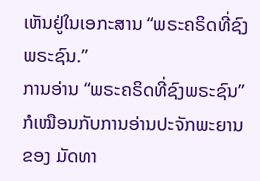ເຫັນຢູ່ໃນເອກະສານ “ພຣະຄຣິດທີ່ຊົງພຣະຊົນ.”
ການອ່ານ “ພຣະຄຣິດທີ່ຊົງພຣະຊົນ” ກໍເໝືອນກັບການອ່ານປະຈັກພະຍານຂອງ ມັດທາ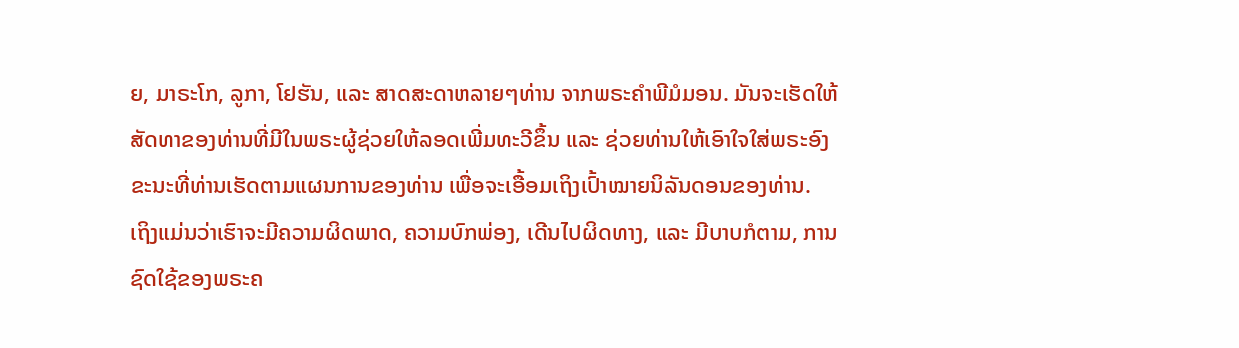ຍ, ມາຣະໂກ, ລູກາ, ໂຢຮັນ, ແລະ ສາດສະດາຫລາຍໆທ່ານ ຈາກພຣະຄຳພີມໍມອນ. ມັນຈະເຮັດໃຫ້ສັດທາຂອງທ່ານທີ່ມີໃນພຣະຜູ້ຊ່ວຍໃຫ້ລອດເພີ່ມທະວີຂຶ້ນ ແລະ ຊ່ວຍທ່ານໃຫ້ເອົາໃຈໃສ່ພຣະອົງ ຂະນະທີ່ທ່ານເຮັດຕາມແຜນການຂອງທ່ານ ເພື່ອຈະເອື້ອມເຖິງເປົ້າໝາຍນິລັນດອນຂອງທ່ານ.
ເຖິງແມ່ນວ່າເຮົາຈະມີຄວາມຜິດພາດ, ຄວາມບົກພ່ອງ, ເດີນໄປຜິດທາງ, ແລະ ມີບາບກໍຕາມ, ການຊົດໃຊ້ຂອງພຣະຄ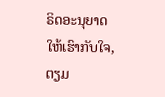ຣິດອະນຸຍາດໃຫ້ເຮົາກັບໃຈ, ຕຽມ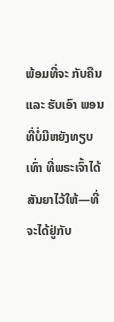ພ້ອມທີ່ຈະ ກັບຄືນ ແລະ ຮັບເອົາ ພອນທີ່ບໍ່ມີຫຍັງທຽບເທົ່າ ທີ່ພຣະເຈົ້າໄດ້ສັນຍາໄວ້ໃຫ້—ທີ່ຈະໄດ້ຢູ່ກັບ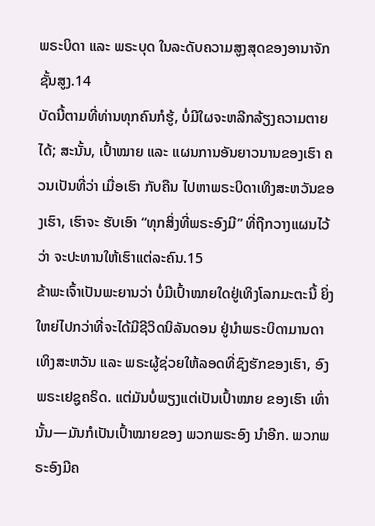ພຣະບິດາ ແລະ ພຣະບຸດ ໃນລະດັບຄວາມສູງສຸດຂອງອານາຈັກຊັ້ນສູງ.14
ບັດນີ້ຕາມທີ່ທ່ານທຸກຄົນກໍຮູ້, ບໍ່ມີໃຜຈະຫລີກລ້ຽງຄວາມຕາຍໄດ້; ສະນັ້ນ, ເປົ້າໝາຍ ແລະ ແຜນການອັນຍາວນານຂອງເຮົາ ຄວນເປັນທີ່ວ່າ ເມື່ອເຮົາ ກັບຄືນ ໄປຫາພຣະບິດາເທິງສະຫວັນຂອງເຮົາ, ເຮົາຈະ ຮັບເອົາ “ທຸກສິ່ງທີ່ພຣະອົງມີ” ທີ່ຖືກວາງແຜນໄວ້ວ່າ ຈະປະທານໃຫ້ເຮົາແຕ່ລະຄົນ.15
ຂ້າພະເຈົ້າເປັນພະຍານວ່າ ບໍ່ມີເປົ້າໝາຍໃດຢູ່ເທິງໂລກມະຕະນີ້ ຍິ່ງໃຫຍ່ໄປກວ່າທີ່ຈະໄດ້ມີຊີວິດນິລັນດອນ ຢູ່ນຳພຣະບິດາມານດາເທິງສະຫວັນ ແລະ ພຣະຜູ້ຊ່ວຍໃຫ້ລອດທີ່ຊົງຮັກຂອງເຮົາ, ອົງພຣະເຢຊູຄຣິດ. ແຕ່ມັນບໍ່ພຽງແຕ່ເປັນເປົ້າໝາຍ ຂອງເຮົາ ເທົ່ານັ້ນ—ມັນກໍເປັນເປົ້າໝາຍຂອງ ພວກພຣະອົງ ນຳອີກ. ພວກພຣະອົງມີຄ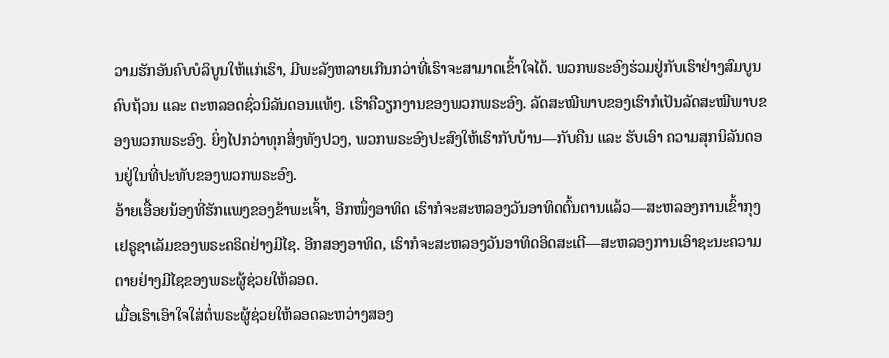ວາມຮັກອັນຄົບບໍລິບູນໃຫ້ແກ່ເຮົາ, ມີພະລັງຫລາຍເກີນກວ່າທີ່ເຮົາຈະສາມາດເຂົ້າໃຈໄດ້. ພວກພຣະອົງຮ່ວມຢູ່ກັບເຮົາຢ່າງສົມບູນຄົບຖ້ວນ ແລະ ຕະຫລອດຊົ່ວນິລັນດອນແທ້ໆ. ເຮົາຄືວຽກງານຂອງພວກພຣະອົງ. ລັດສະໝີພາບຂອງເຮົາກໍເປັນລັດສະໝີພາບຂອງພວກພຣະອົງ. ຍິ່ງໄປກວ່າທຸກສິ່ງທັງປວງ, ພວກພຣະອົງປະສົງໃຫ້ເຮົາກັບບ້ານ—ກັບຄືນ ແລະ ຮັບເອົາ ຄວາມສຸກນິລັນດອນຢູ່ໃນທີ່ປະທັບຂອງພວກພຣະອົງ.
ອ້າຍເອື້ອຍນ້ອງທີ່ຮັກແພງຂອງຂ້າພະເຈົ້າ, ອີກໜຶ່ງອາທິດ ເຮົາກໍຈະສະຫລອງວັນອາທິດຕົ້ນຕານແລ້ວ—ສະຫລອງການເຂົ້າກຸງເຢຣູຊາເລັມຂອງພຣະຄຣິດຢ່າງມີໄຊ. ອີກສອງອາທິດ, ເຮົາກໍຈະສະຫລອງວັນອາທິດອິດສະເຕີ—ສະຫລອງການເອົາຊະນະຄວາມຕາຍຢ່າງມີໄຊຂອງພຣະຜູ້ຊ່ວຍໃຫ້ລອດ.
ເມື່ອເຮົາເອົາໃຈໃສ່ຕໍ່ພຣະຜູ້ຊ່ວຍໃຫ້ລອດລະຫວ່າງສອງ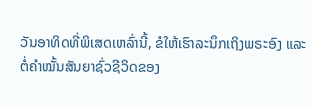ວັນອາທິດທີ່ພິເສດເຫລົ່ານີ້, ຂໍໃຫ້ເຮົາລະນຶກເຖິງພຣະອົງ ແລະ ຕໍ່ຄຳໝັ້ນສັນຍາຊົ່ວຊີວິດຂອງ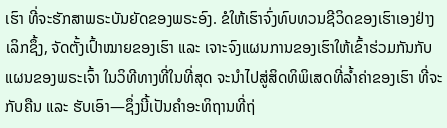ເຮົາ ທີ່ຈະຮັກສາພຣະບັນຍັດຂອງພຣະອົງ. ຂໍໃຫ້ເຮົາຈົ່ງທົບທວນຊີວິດຂອງເຮົາເອງຢ່າງເລິກຊຶ້ງ, ຈັດຕັ້ງເປົ້າໝາຍຂອງເຮົາ ແລະ ເຈາະຈົງແຜນການຂອງເຮົາໃຫ້ເຂົ້າຮ່ວມກັນກັບແຜນຂອງພຣະເຈົ້າ ໃນວິທີທາງທີ່ໃນທີ່ສຸດ ຈະນຳໄປສູ່ສິດທິພິເສດທີ່ລ້ຳຄ່າຂອງເຮົາ ທີ່ຈະ ກັບຄືນ ແລະ ຮັບເອົາ—ຊຶ່ງນີ້ເປັນຄຳອະທິຖານທີ່ຖ່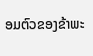ອມຕົວຂອງຂ້າພະ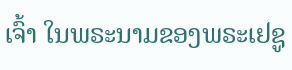ເຈົ້າ ໃນພຣະນາມຂອງພຣະເຢຊູ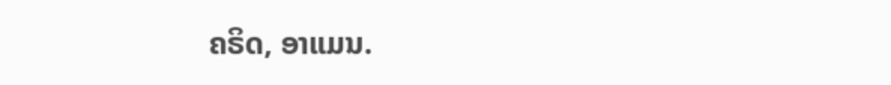ຄຣິດ, ອາແມນ.